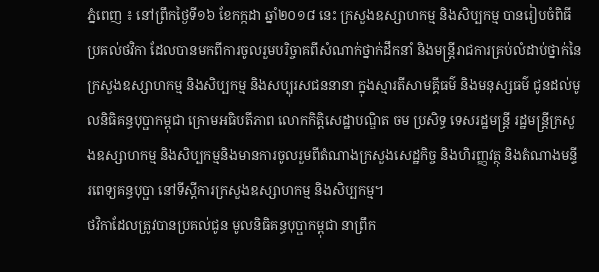ភ្នំពេញ ៖ នៅព្រឹកថ្ងៃទី១៦ ខែកក្កដា ឆ្នាំ២០១៨ នេះ ក្រសួងឧស្សាហកម្ម និងសិប្បកម្ម បានរៀបចំពិធីប្រគល់ថវិកា ដែលបានមកពីការចូលរួមបរិច្ចាគពីសំណាក់ថ្នាក់ដឹកនាំ និងមន្ត្រីរាជការគ្រប់លំដាប់ថ្នាក់នៃក្រសួងឧស្សាហកម្ម និងសិប្បកម្ម និងសប្បុរសជននានា ក្នុងស្មារតីសាមគ្គីធម៌ និងមនុស្សធម៌ ជូនដល់មូលនិធិគន្ធបុប្ផាកម្ពុជា ក្រោមអធិបតីភាព លោកកិត្តិសេដ្ឋាបណ្ឌិត ចម ប្រសិទ្ធ ទេសរដ្ឋមន្ត្រី រដ្ឋមន្ត្រីក្រសួងឧស្សាហកម្ម និងសិប្បកម្មនិងមានការចូលរួមពីតំណាងក្រសួងសេដ្ឋកិច្ច និងហិរញ្ញវត្ថុ និងតំណាងមន្ទីរពេទ្យគន្ធបុប្ផា នៅទីស្តីការក្រសួងឧស្សាហកម្ម និងសិប្បកម្ម។
ថវិកាដែលត្រូវបានប្រគល់ជូន មូលនិធិគន្ធបុប្ផាកម្ពុជា នាព្រឹក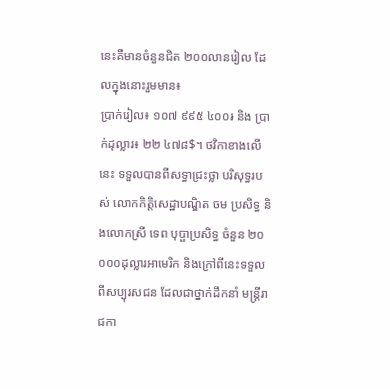នេះគឺមានចំនួនជិត ២០០លានរៀល ដែលក្នុងនោះរួមមាន៖
ប្រាក់រៀល៖ ១០៧ ៩៩៥ ៤០០៛ និង ប្រាក់ដុល្លារ៖ ២២ ៤៧៨$។ ថវិកាខាងលើនេះ ទទួលបានពីសទ្ធាជ្រះថ្លា បរិសុទ្ធរបស់ លោកកិត្តិសេដ្ឋាបណ្ឌិត ចម ប្រសិទ្ធ និងលោកស្រី ទេព បុប្ផាប្រសិទ្ធ ចំនួន ២០ ០០០ដុល្លារអាមេរិក និងក្រៅពីនេះទទួលពីសប្បុរសជន ដែលជាថ្នាក់ដឹកនាំ មន្ត្រីរាជកា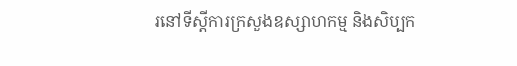រនៅទីស្តីការក្រសួងឧស្សាហកម្ម និងសិប្បក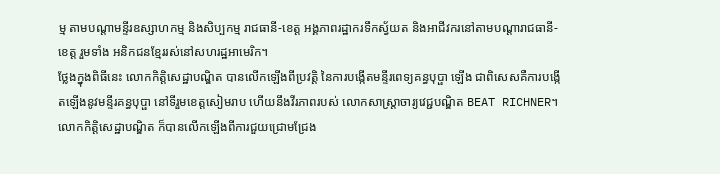ម្ម តាមបណ្តាមន្ទីរឧស្សាហកម្ម និងសិប្បកម្ម រាជធានី-ខេត្ត អង្គភាពរដ្ឋាករទឹកស្វ័យត និងអាជីវករនៅតាមបណ្តារាជធានី-ខេត្ត រួមទាំង អនិកជនខ្មែររស់នៅសហរដ្ឋអាមេរិក។
ថ្លែងក្នុងពិធីនេះ លោកកិត្តិសេដ្ឋាបណ្ឌិត បានលើកឡើងពីប្រវត្តិ នៃការបង្កើតមន្ទីរពេទ្យគន្ធបុប្ផា ឡើង ជាពិសេសគឺការបង្កើតឡើងនូវមន្ទីរគន្ធបុប្ផា នៅទីរួមខេត្តសៀមរាប ហើយនឹងវីរភាពរបស់ លោកសាស្ត្រាចារ្យវេជ្ជបណ្ឌិត BEAT RICHNER។
លោកកិត្តិសេដ្ឋាបណ្ឌិត ក៏បានលើកឡើងពីការជួយជ្រោមជ្រែង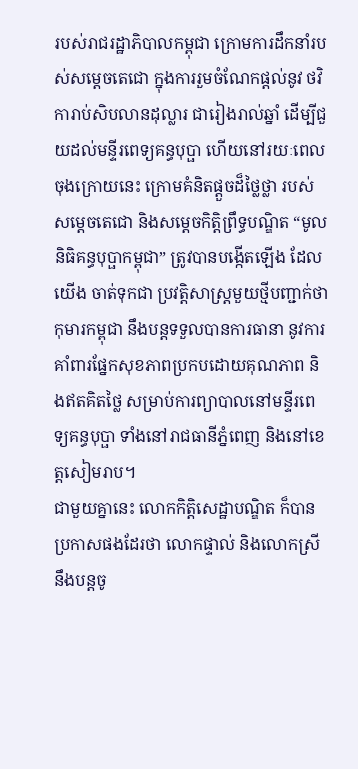របស់រាជរដ្ឋាភិបាលកម្ពុជា ក្រោមការដឹកនាំរបស់សម្តេចតេជោ ក្នុងការរួមចំណែកផ្តល់នូវ ថវិការាប់សិបលានដុល្លារ ជារៀងរាល់ឆ្នាំ ដើម្បីជួយដល់មន្ទីរពេទ្យគន្ធបុប្ផា ហើយនៅរយៈពេលចុងក្រោយនេះ ក្រោមគំនិតផ្តួចដ៏ថ្លៃថ្លា របស់ សម្តេចតេជោ និងសម្តេចកិត្តិព្រឹទ្ធបណ្ឌិត “មូលនិធិគន្ធបុប្ផាកម្ពុជា” ត្រូវបានបង្កើតឡើង ដែលយើង ចាត់ទុកជា ប្រវត្តិសាស្ត្រមួយថ្មីបញ្ជាក់ថា កុមារកម្ពុជា នឹងបន្តទទួលបានការធានា នូវការគាំពារផ្នែកសុខភាពប្រកបដោយគុណភាព និងឥតគិតថ្លៃ សម្រាប់ការព្យាបាលនៅមន្ទីរពេទ្យគន្ធបុប្ផា ទាំងនៅរាជធានីភ្នំពេញ និងនៅខេត្តសៀមរាប។
ជាមួយគ្នានេះ លោកកិត្តិសេដ្ឋាបណ្ឌិត ក៏បានប្រកាសផងដែរថា លោកផ្ទាល់ និងលោកស្រី នឹងបន្តចូ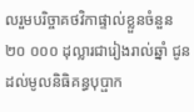លរួមបរិច្ចាគថវិកាផ្ទាល់ខ្លួនចំនួន ២០ ០០០ ដុល្លារជារៀងរាល់ឆ្នាំ ជូនដល់មូលនិធិគន្ធបុប្ផាក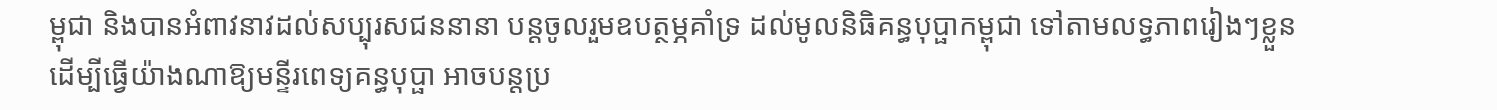ម្ពុជា និងបានអំពាវនាវដល់សប្បុរសជននានា បន្តចូលរួមឧបត្ថម្ភគាំទ្រ ដល់មូលនិធិគន្ធបុប្ផាកម្ពុជា ទៅតាមលទ្ធភាពរៀងៗខ្លួន ដើម្បីធ្វើយ៉ាងណាឱ្យមន្ទីរពេទ្យគន្ធបុប្ផា អាចបន្តប្រ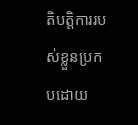តិបត្តិការរបស់ខ្លួនប្រកបដោយ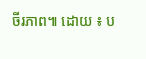ចីរភាព៕ ដោយ ៖ ប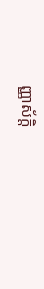ញ្ញាស័ក្តិ